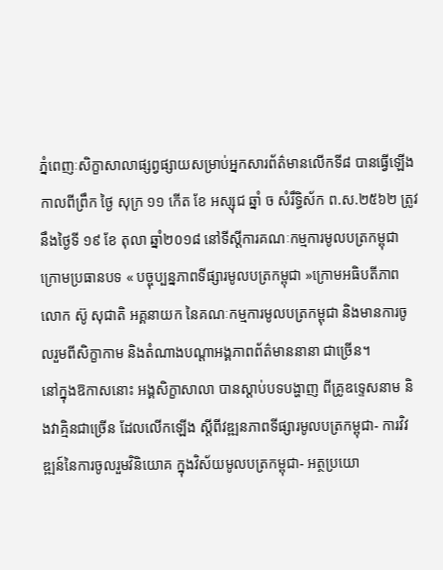ភ្នំពេញៈសិក្ខាសាលាផ្សព្វផ្សាយសម្រាប់អ្នកសារព័ត៌មានលើកទី៨ បានធ្វើឡើងកាលពីព្រឹក ថ្ងៃ សុក្រ ១១ កើត ខែ អស្សុជ ឆ្នាំ ច សំរឹទ្ធិស័ក ព.ស.២៥៦២ ត្រូវនឹងថ្ងៃទី ១៩ ខែ តុលា ឆ្នាំ២០១៨ នៅទីស្តីការគណៈកម្មការមូលបត្រកម្ពុជា ក្រោមប្រធានបទ « បច្ចុប្បន្នភាពទីផ្សារមូលបត្រកម្ពុជា »ក្រោមអធិបតីភាព លោក ស៊ូ សុជាតិ អគ្គនាយក នៃគណៈកម្មការមូលបត្រកម្ពុជា និងមានការចូលរួមពីសិក្ខាកាម និងតំណាងបណ្តាអង្គភាពព័ត៌មាននានា ជាច្រើន។
នៅក្នុងឱកាសនោះ អង្គសិក្ខាសាលា បានស្តាប់បទបង្ហាញ ពីគ្រូឧទ្ទេសនាម និងវាគ្មិនជាច្រើន ដែលលើកឡើង ស្តីពីវឌ្ឍនភាពទីផ្សារមូលបត្រកម្ពុជា- ការវិវឌ្ឍន៍នៃការចូលរួមវិនិយោគ ក្នុងវិស័យមូលបត្រកម្ពុជា- អត្ថប្រយោ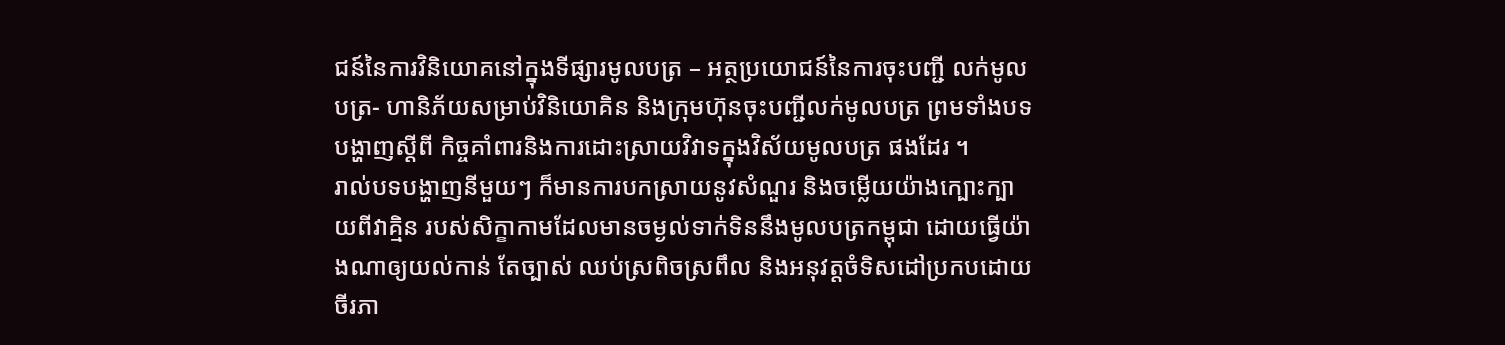ជន៍នៃការវិនិយោគនៅក្នុងទីផ្សារមូលបត្រ – អត្ថប្រយោជន៍នៃការចុះបញ្ជី លក់មូលបត្រ- ហានិភ័យសម្រាប់វិនិយោគិន និងក្រុមហ៊ុនចុះបញ្ជីលក់មូលបត្រ ព្រមទាំងបទបង្ហាញស្តីពី កិច្ចគាំពារនិងការដោះស្រាយវិវាទក្នុងវិស័យមូលបត្រ ផងដែរ ។
រាល់បទបង្ហាញនីមួយៗ ក៏មានការបកស្រាយនូវសំណួរ និងចម្លើយយ៉ាងក្បោះក្បាយពីវាគ្មិន របស់សិក្ខាកាមដែលមានចម្ងល់ទាក់ទិននឹងមូលបត្រកម្ពុជា ដោយធ្វើយ៉ាងណាឲ្យយល់កាន់ តែច្បាស់ ឈប់ស្រពិចស្រពឹល និងអនុវត្តចំទិសដៅប្រកបដោយចីរភា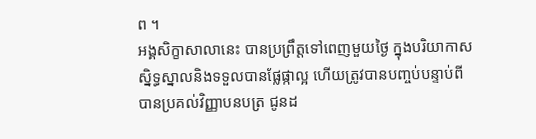ព ។
អង្គសិក្ខាសាលានេះ បានប្រព្រឹត្តទៅពេញមួយថ្ងៃ ក្នុងបរិយាកាសស្និទ្ធស្នាលនិងទទួលបានផ្លែផ្កាល្អ ហើយត្រូវបានបញ្ចប់បន្ទាប់ពីបានប្រគល់វិញ្ញាបនបត្រ ជូនដ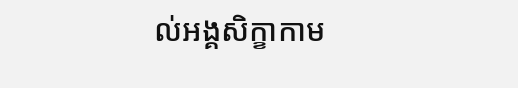ល់អង្គសិក្ខាកាម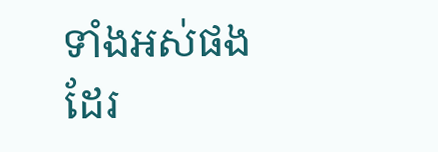ទាំងអស់ផងដែរ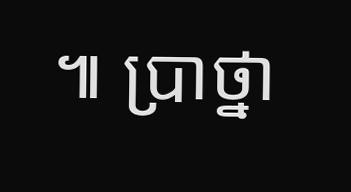៕ ប្រាថ្នា